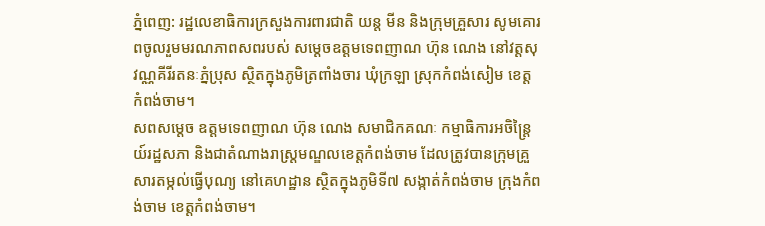ភ្នំពេញ: រដ្ឋលេខាធិការក្រសួងការពារជាតិ យន្ត មីន និងក្រុមគ្រួសារ សូមគោរពចូលរួមមរណភាពសពរបស់ សម្តេចឧត្តមទេពញាណ ហ៊ុន ណេង នៅវត្តសុវណ្ណគីរីរតនៈភ្នំប្រុស ស្ថិតក្នុងភូមិត្រពាំងចារ ឃុំក្រឡា ស្រុកកំពង់សៀម ខេត្តកំពង់ចាម។
សពសម្ដេច ឧត្ដមទេពញាណ ហ៊ុន ណេង សមាជិកគណៈ កម្មាធិការអចិន្រ្តៃយ៍រដ្ឋសភា និងជាតំណាងរាស្រ្តមណ្ឌលខេត្តកំពង់ចាម ដែលត្រូវបានក្រុមគ្រួសារតម្កល់ធ្វើបុណ្យ នៅគេហដ្ឋាន ស្ថិតក្នុងភូមិទី៧ សង្កាត់កំពង់ចាម ក្រុងកំពង់ចាម ខេត្តកំពង់ចាម។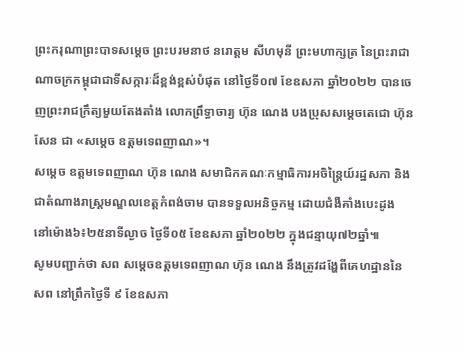ព្រះករុណាព្រះបាទសម្ដេច ព្រះបរមនាថ នរោត្តម សីហមុនី ព្រះមហាក្សត្រ នៃព្រះរាជាណាចក្រកម្ពុជាជាទីសក្ការៈដ៏ខ្ពង់ខ្ពស់បំផុត នៅថ្ងៃទី០៧ ខែឧសភា ឆ្នាំ២០២២ បានចេញព្រះរាជក្រឹត្យមួយតែងតាំង លោកព្រឹទ្ធាចារ្យ ហ៊ុន ណេង បងប្រុសសម្ដេចតេជោ ហ៊ុន សែន ជា «សម្ដេច ឧត្ដមទេពញាណ»។
សម្តេច ឧត្តមទេពញាណ ហ៊ុន ណេង សមាជិកគណៈកម្មាធិការអចិន្រ្តៃយ៍រដ្ឋសភា និងជាតំណាងរាស្រ្តមណ្ឌលខេត្តកំពង់ចាម បានទទួលអនិច្ចកម្ម ដោយជំងឺគាំងបេះដូង នៅម៉ោង៦៖២៥នាទីល្ងាច ថ្ងៃទី០៥ ខែឧសភា ឆ្នាំ២០២២ ក្នុងជន្មាយុ៧២ឆ្នាំ៕
សូមបញ្ជាក់ថា សព សម្តេចឧត្តមទេពញាណ ហ៊ុន ណេង នឹងត្រូវដង្ហែពីគេហដ្ឋាននៃសព នៅព្រឹកថ្ងៃទី ៩ ខែឧសភា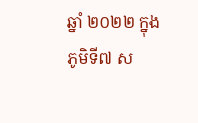ឆ្នាំ ២០២២ ក្នុងភូមិទី៧ ស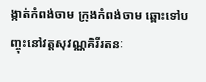ង្កាត់កំពង់ចាម ក្រុងកំពង់ចាម ឆ្ពោះទៅបញ្ចុះនៅវត្តសុវណ្ណគិរីរតនៈ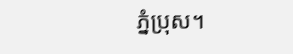ភ្នំប្រុស។